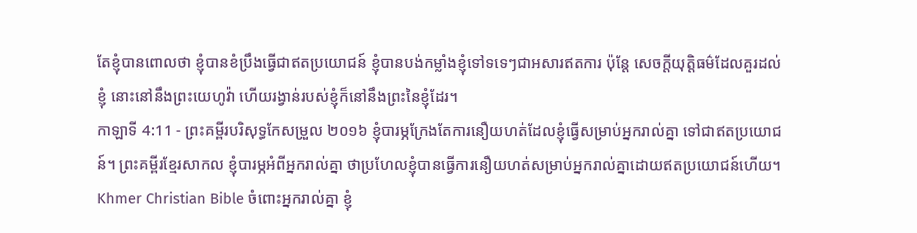តែខ្ញុំបានពោលថា ខ្ញុំបានខំប្រឹងធ្វើជាឥតប្រយោជន៍ ខ្ញុំបានបង់កម្លាំងខ្ញុំទៅទទេៗជាអសារឥតការ ប៉ុន្តែ សេចក្ដីយុត្តិធម៌ដែលគួរដល់ខ្ញុំ នោះនៅនឹងព្រះយេហូវ៉ា ហើយរង្វាន់របស់ខ្ញុំក៏នៅនឹងព្រះនៃខ្ញុំដែរ។
កាឡាទី 4:11 - ព្រះគម្ពីរបរិសុទ្ធកែសម្រួល ២០១៦ ខ្ញុំបារម្ភក្រែងតែការនឿយហត់ដែលខ្ញុំធ្វើសម្រាប់អ្នករាល់គ្នា ទៅជាឥតប្រយោជន៍។ ព្រះគម្ពីរខ្មែរសាកល ខ្ញុំបារម្ភអំពីអ្នករាល់គ្នា ថាប្រហែលខ្ញុំបានធ្វើការនឿយហត់សម្រាប់អ្នករាល់គ្នាដោយឥតប្រយោជន៍ហើយ។ Khmer Christian Bible ចំពោះអ្នករាល់គ្នា ខ្ញុំ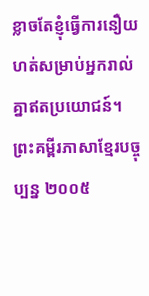ខ្លាចតែខ្ញុំធ្វើការនឿយហត់សម្រាប់អ្នករាល់គ្នាឥតប្រយោជន៍។ ព្រះគម្ពីរភាសាខ្មែរបច្ចុប្បន្ន ២០០៥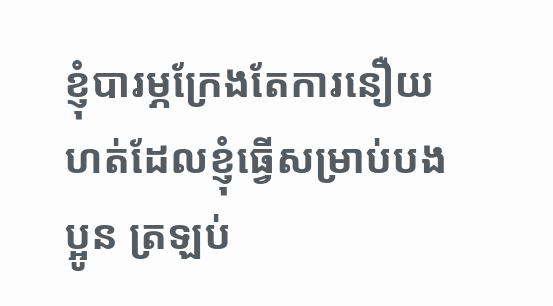ខ្ញុំបារម្ភក្រែងតែការនឿយហត់ដែលខ្ញុំធ្វើសម្រាប់បងប្អូន ត្រឡប់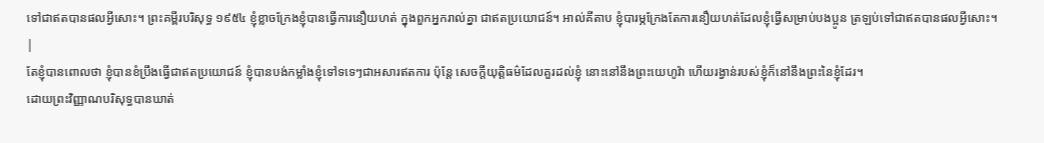ទៅជាឥតបានផលអ្វីសោះ។ ព្រះគម្ពីរបរិសុទ្ធ ១៩៥៤ ខ្ញុំខ្លាចក្រែងខ្ញុំបានធ្វើការនឿយហត់ ក្នុងពួកអ្នករាល់គ្នា ជាឥតប្រយោជន៍។ អាល់គីតាប ខ្ញុំបារម្ភក្រែងតែការនឿយហត់ដែលខ្ញុំធ្វើសម្រាប់បងប្អូន ត្រឡប់ទៅជាឥតបានផលអ្វីសោះ។ |
តែខ្ញុំបានពោលថា ខ្ញុំបានខំប្រឹងធ្វើជាឥតប្រយោជន៍ ខ្ញុំបានបង់កម្លាំងខ្ញុំទៅទទេៗជាអសារឥតការ ប៉ុន្តែ សេចក្ដីយុត្តិធម៌ដែលគួរដល់ខ្ញុំ នោះនៅនឹងព្រះយេហូវ៉ា ហើយរង្វាន់របស់ខ្ញុំក៏នៅនឹងព្រះនៃខ្ញុំដែរ។
ដោយព្រះវិញ្ញាណបរិសុទ្ធបានឃាត់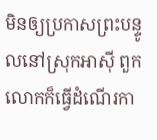មិនឲ្យប្រកាសព្រះបន្ទូលនៅស្រុកអាស៊ី ពួកលោកក៏ធ្វើដំណើរកា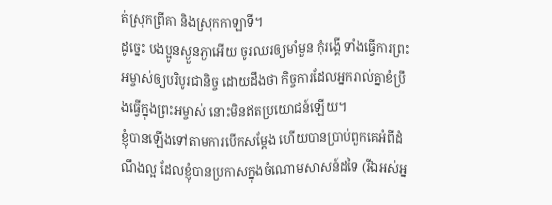ត់ស្រុកព្រីគា និងស្រុកកាឡាទី។
ដូច្នេះ បងប្អូនស្ងួនភ្ងាអើយ ចូរឈរឲ្យមាំមួន កុំរង្គើ ទាំងធ្វើការព្រះអម្ចាស់ឲ្យបរិបូរជានិច្ច ដោយដឹងថា កិច្ចការដែលអ្នករាល់គ្នាខំប្រឹងធ្វើក្នុងព្រះអម្ចាស់ នោះមិនឥតប្រយោជន៍ឡើយ។
ខ្ញុំបានឡើងទៅតាមការបើកសម្តែង ហើយបានប្រាប់ពួកគេអំពីដំណឹងល្អ ដែលខ្ញុំបានប្រកាសក្នុងចំណោមសាសន៍ដទៃ (រីឯអស់អ្ន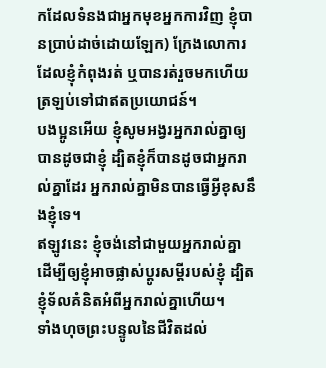កដែលទំនងជាអ្នកមុខអ្នកការវិញ ខ្ញុំបានប្រាប់ដាច់ដោយឡែក) ក្រែងលោការដែលខ្ញុំកំពុងរត់ ឬបានរត់រួចមកហើយ ត្រឡប់ទៅជាឥតប្រយោជន៍។
បងប្អូនអើយ ខ្ញុំសូមអង្វរអ្នករាល់គ្នាឲ្យបានដូចជាខ្ញុំ ដ្បិតខ្ញុំក៏បានដូចជាអ្នករាល់គ្នាដែរ អ្នករាល់គ្នាមិនបានធ្វើអ្វីខុសនឹងខ្ញុំទេ។
ឥឡូវនេះ ខ្ញុំចង់នៅជាមួយអ្នករាល់គ្នា ដើម្បីឲ្យខ្ញុំអាចផ្លាស់ប្តូរសម្ដីរបស់ខ្ញុំ ដ្បិតខ្ញុំទ័លគំនិតអំពីអ្នករាល់គ្នាហើយ។
ទាំងហុចព្រះបន្ទូលនៃជីវិតដល់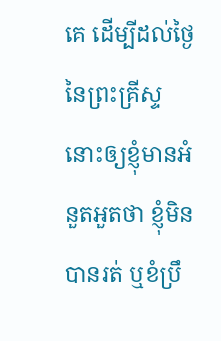គេ ដើម្បីដល់ថ្ងៃនៃព្រះគ្រីស្ទ នោះឲ្យខ្ញុំមានអំនួតអួតថា ខ្ញុំមិនបានរត់ ឬខំប្រឹ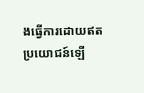ងធ្វើការដោយឥតប្រយោជន៍ឡើ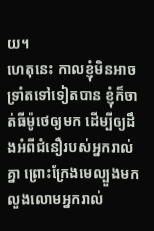យ។
ហេតុនេះ កាលខ្ញុំមិនអាចទ្រាំតទៅទៀតបាន ខ្ញុំក៏ចាត់ធីម៉ូថេឲ្យមក ដើម្បីឲ្យដឹងអំពីជំនឿរបស់អ្នករាល់គ្នា ព្រោះក្រែងមេល្បួងមកលួងលោមអ្នករាល់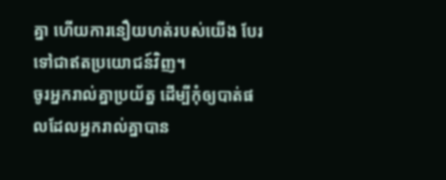គ្នា ហើយការនឿយហត់របស់យើង បែរទៅជាឥតប្រយោជន៍វិញ។
ចូរអ្នករាល់គ្នាប្រយ័ត្ន ដើម្បីកុំឲ្យបាត់ផលដែលអ្នករាល់គ្នាបាន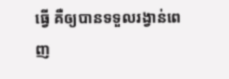ធ្វើ គឺឲ្យបានទទួលរង្វាន់ពេញ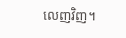លេញវិញ។